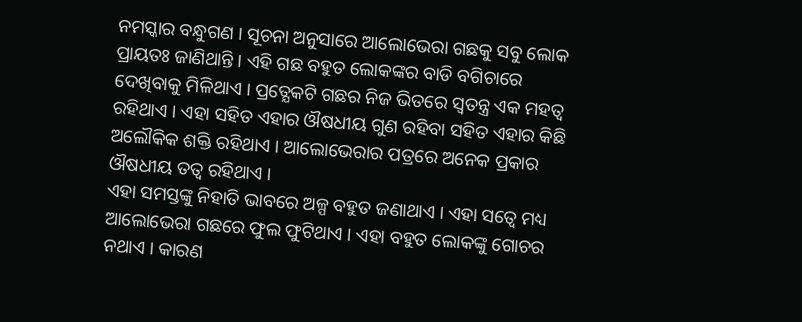ନମସ୍କାର ବନ୍ଧୁଗଣ । ସୂଚନା ଅନୁସାରେ ଆଲୋଭେରା ଗଛକୁ ସବୁ ଲୋକ ପ୍ରାୟତଃ ଜାଣିଥାନ୍ତି । ଏହି ଗଛ ବହୁତ ଲୋକଙ୍କର ବାଡି ବଗିଚାରେ ଦେଖିବାକୁ ମିଳିଥାଏ । ପ୍ରତ୍ଯେକଟି ଗଛର ନିଜ ଭିତରେ ସ୍ଵତନ୍ତ୍ର ଏକ ମହତ୍ଵ ରହିଥାଏ । ଏହା ସହିତ ଏହାର ଔଷଧୀୟ ଗୁଣ ରହିବା ସହିତ ଏହାର କିଛି ଅଲୌକିକ ଶକ୍ତି ରହିଥାଏ । ଆଲୋଭେରାର ପତ୍ରରେ ଅନେକ ପ୍ରକାର ଔଷଧୀୟ ତତ୍ଵ ରହିଥାଏ ।
ଏହା ସମସ୍ତଙ୍କୁ ନିହାତି ଭାବରେ ଅଳ୍ପ ବହୁତ ଜଣାଥାଏ । ଏହା ସତ୍ବେ ମଧ୍ୟ ଆଲୋଭେରା ଗଛରେ ଫୁଲ ଫୁଟିଥାଏ । ଏହା ବହୁତ ଲୋକଙ୍କୁ ଗୋଚର ନଥାଏ । କାରଣ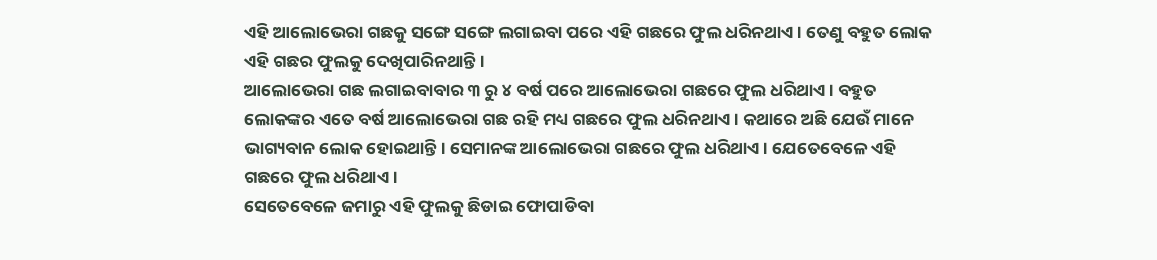ଏହି ଆଲୋଭେରା ଗଛକୁ ସଙ୍ଗେ ସଙ୍ଗେ ଲଗାଇବା ପରେ ଏହି ଗଛରେ ଫୁଲ ଧରିନଥାଏ । ତେଣୁ ବହୁତ ଲୋକ ଏହି ଗଛର ଫୁଲକୁ ଦେଖିପାରିନଥାନ୍ତି ।
ଆଲୋଭେରା ଗଛ ଲଗାଇବାବାର ୩ ରୁ ୪ ବର୍ଷ ପରେ ଆଲୋଭେରା ଗଛରେ ଫୁଲ ଧରିଥାଏ । ବହୁତ ଲୋକଙ୍କର ଏତେ ବର୍ଷ ଆଲୋଭେରା ଗଛ ରହି ମଧ୍ୟ ଗଛରେ ଫୁଲ ଧରିନଥାଏ । କଥାରେ ଅଛି ଯେଉଁ ମାନେ ଭାଗ୍ୟବାନ ଲୋକ ହୋଇଥାନ୍ତି । ସେମାନଙ୍କ ଆଲୋଭେରା ଗଛରେ ଫୁଲ ଧରିଥାଏ। ଯେତେବେଳେ ଏହି ଗଛରେ ଫୁଲ ଧରିଥାଏ ।
ସେତେବେଳେ ଜମାରୁ ଏହି ଫୁଲକୁ ଛିଡାଇ ଫୋପାଡିବା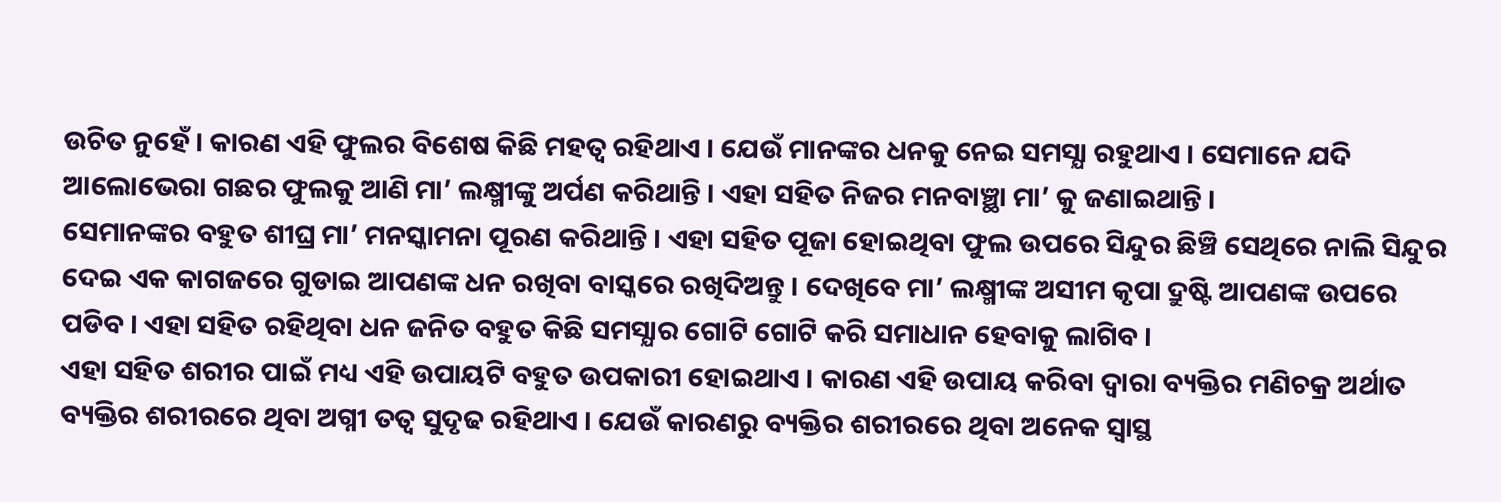ଉଚିତ ନୁହେଁ । କାରଣ ଏହି ଫୁଲର ବିଶେଷ କିଛି ମହତ୍ଵ ରହିଥାଏ । ଯେଉଁ ମାନଙ୍କର ଧନକୁ ନେଇ ସମସ୍ଯା ରହୁଥାଏ । ସେମାନେ ଯଦି ଆଲୋଭେରା ଗଛର ଫୁଲକୁ ଆଣି ମା’ ଲକ୍ଷ୍ମୀଙ୍କୁ ଅର୍ପଣ କରିଥାନ୍ତି । ଏହା ସହିତ ନିଜର ମନବାଞ୍ଛା ମା’ କୁ ଜଣାଇଥାନ୍ତି ।
ସେମାନଙ୍କର ବହୁତ ଶୀଘ୍ର ମା’ ମନସ୍କାମନା ପୂରଣ କରିଥାନ୍ତି । ଏହା ସହିତ ପୂଜା ହୋଇଥିବା ଫୁଲ ଉପରେ ସିନ୍ଦୁର ଛିଞ୍ଚି ସେଥିରେ ନାଲି ସିନ୍ଦୁର ଦେଇ ଏକ କାଗଜରେ ଗୁଡାଇ ଆପଣଙ୍କ ଧନ ରଖିବା ବାସ୍କରେ ରଖିଦିଅନ୍ତୁ । ଦେଖିବେ ମା’ ଲକ୍ଷ୍ମୀଙ୍କ ଅସୀମ କୃପା ଦ୍ରୁଷ୍ଟି ଆପଣଙ୍କ ଉପରେ ପଡିବ । ଏହା ସହିତ ରହିଥିବା ଧନ ଜନିତ ବହୁତ କିଛି ସମସ୍ଯାର ଗୋଟି ଗୋଟି କରି ସମାଧାନ ହେବାକୁ ଲାଗିବ ।
ଏହା ସହିତ ଶରୀର ପାଇଁ ମଧ୍ୟ ଏହି ଉପାୟଟି ବହୁତ ଉପକାରୀ ହୋଇଥାଏ । କାରଣ ଏହି ଉପାୟ କରିବା ଦ୍ଵାରା ବ୍ୟକ୍ତିର ମଣିଚକ୍ର ଅର୍ଥାତ ବ୍ୟକ୍ତିର ଶରୀରରେ ଥିବା ଅଗ୍ନୀ ତତ୍ଵ ସୁଦୃଢ ରହିଥାଏ । ଯେଉଁ କାରଣରୁ ବ୍ୟକ୍ତିର ଶରୀରରେ ଥିବା ଅନେକ ସ୍ଵାସ୍ଥ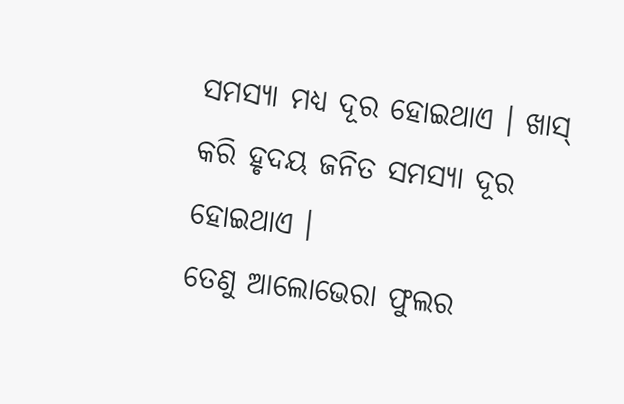ସମସ୍ଯା ମଧ୍ୟ ଦୂର ହୋଇଥାଏ । ଖାସ୍ କରି ହୃଦୟ ଜନିତ ସମସ୍ଯା ଦୂର ହୋଇଥାଏ ।
ତେଣୁ ଆଲୋଭେରା ଫୁଲର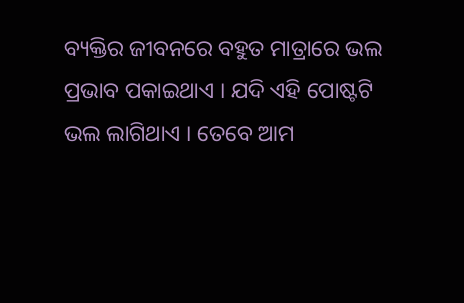ବ୍ୟକ୍ତିର ଜୀବନରେ ବହୁତ ମାତ୍ରାରେ ଭଲ ପ୍ରଭାବ ପକାଇଥାଏ । ଯଦି ଏହି ପୋଷ୍ଟଟି ଭଲ ଲାଗିଥାଏ । ତେବେ ଆମ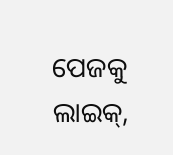ପେଜକୁ ଲାଇକ୍,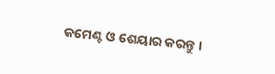କମେଣ୍ଟ ଓ ଶେୟାର କରନ୍ତୁ ।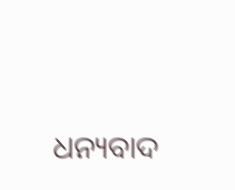ଧନ୍ୟବାଦ